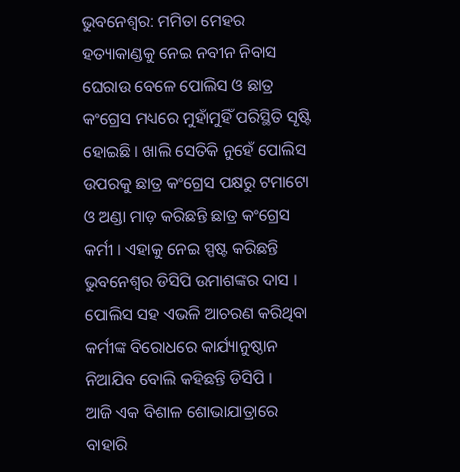ଭୁବନେଶ୍ବର: ମମିତା ମେହର ହତ୍ୟାକାଣ୍ଡକୁ ନେଇ ନବୀନ ନିବାସ ଘେରାଉ ବେଳେ ପୋଲିସ ଓ ଛାତ୍ର କଂଗ୍ରେସ ମଧ୍ୟରେ ମୁହାଁମୁହିଁ ପରିସ୍ଥିତି ସୃଷ୍ଟି ହୋଇଛି । ଖାଲି ସେତିକି ନୁହେଁ ପୋଲିସ ଉପରକୁ ଛାତ୍ର କଂଗ୍ରେସ ପକ୍ଷରୁ ଟମାଟୋ ଓ ଅଣ୍ଡା ମାଡ଼ କରିଛନ୍ତି ଛାତ୍ର କଂଗ୍ରେସ କର୍ମୀ । ଏହାକୁ ନେଇ ସ୍ପଷ୍ଟ କରିଛନ୍ତି ଭୁବନେଶ୍ବର ଡିସିପି ଉମାଶଙ୍କର ଦାସ । ପୋଲିସ ସହ ଏଭଳି ଆଚରଣ କରିଥିବା କର୍ମୀଙ୍କ ବିରୋଧରେ କାର୍ଯ୍ୟାନୁଷ୍ଠାନ ନିଆଯିବ ବୋଲି କହିଛନ୍ତି ଡିସିପି ।
ଆଜି ଏକ ବିଶାଳ ଶୋଭାଯାତ୍ରାରେ ବାହାରି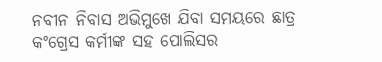ନବୀନ ନିବାସ ଅଭିମୁଖେ ଯିବା ସମୟରେ ଛାତ୍ର କଂଗ୍ରେସ କର୍ମୀଙ୍କ ସହ ପୋଲିସର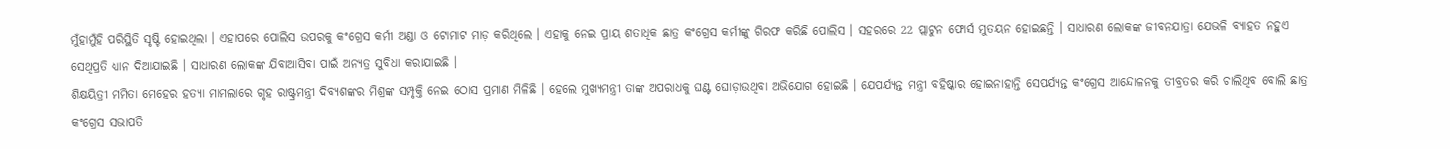ମୁଁହାମୁଁହି ପରିସ୍ଥିତି ସୃଷ୍ଟି ହୋଇଥିଲା । ଏହାପରେ ପୋଲିସ ଉପରକୁ କଂଗ୍ରେସ କର୍ମୀ ଅଣ୍ଡା ଓ ଟୋମାଟ ମାଡ଼ କରିଥିଲେ । ଏହାକୁ ନେଇ ପ୍ରାୟ ଶତାଧିକ ଛାତ୍ର କଂଗ୍ରେସ କର୍ମୀଙ୍କୁ ଗିରଫ କରିଛି ପୋଲିସ । ସହରରେ 22 ପ୍ଲାଟୁନ ଫୋର୍ସ ମୁତୟନ ହୋଇଛନ୍ତି । ସାଧାରଣ ଲୋକଙ୍କ ଜୀବନଯାତ୍ରା ଯେଭଳି ବ୍ୟାହତ ନହୁଏ ସେଥିପ୍ରତି ଧ୍ୟାନ ଦିଆଯାଇଛି । ସାଧାରଣ ଲୋକଙ୍କ ଯିବାଆସିବା ପାଇଁ ଅନ୍ୟତ୍ର ସୁବିଧା କରାଯାଇଛି ।
ଶିକ୍ଷୟିତ୍ରୀ ମମିତା ମେହେର ହତ୍ୟା ମାମଲାରେ ଗୃହ ରାଷ୍ଟ୍ରମନ୍ତ୍ରୀ ଦିବ୍ୟଶଙ୍କର ମିଶ୍ରଙ୍କ ସମ୍ପୃକ୍ତି ନେଇ ଠୋସ ପ୍ରମାଣ ମିଳିଛି । ହେଲେ ମୁଖ୍ୟମନ୍ତ୍ରୀ ତାଙ୍କ ଅପରାଧକୁ ଘଣ୍ଟ ଘୋଡ଼ାଉଥିବା ଅଭିଯୋଗ ହୋଇଛି । ଯେପର୍ଯ୍ୟନ୍ତ ମନ୍ତ୍ରୀ ବହିଷ୍କାର ହୋଇନାହାନ୍ତି ସେପର୍ଯ୍ୟନ୍ତ କଂଗ୍ରେସ ଆନ୍ଦୋଳନକୁ ତୀବ୍ରତର କରି ଚାଲିଥିବ ବୋଲି ଛାତ୍ର କଂଗ୍ରେସ ସଭାପତି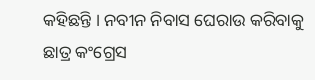କହିଛନ୍ତି । ନବୀନ ନିବାସ ଘେରାଉ କରିବାକୁ ଛାତ୍ର କଂଗ୍ରେସ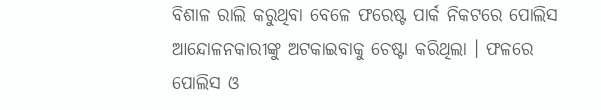ବିଶାଳ ରାଲି କରୁଥିବା ବେଳେ ଫରେଷ୍ଟ ପାର୍କ ନିକଟରେ ପୋଲିସ ଆନ୍ଦୋଳନକାରୀଙ୍କୁ ଅଟକାଇବାକୁ ଚେଷ୍ଟା କରିଥିଲା । ଫଳରେ ପୋଲିସ ଓ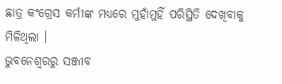ଛାତ୍ର କଂଗ୍ରେସ କର୍ମୀଙ୍କ ମଧ୍ୟରେ ମୁହାଁମୁହିଁ ପରିସ୍ଥିତି ଦେଖିବାକୁ ମିଳିଥିଲା ।
ଭୁବନେଶ୍ବରରୁ ସଞ୍ଜୀବ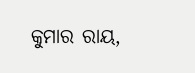କୁମାର ରାୟ,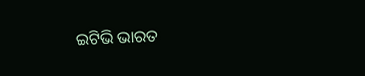ଇଟିଭି ଭାରତ